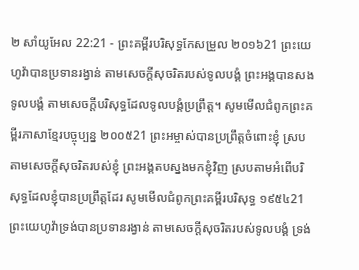២ សាំយូអែល 22:21 - ព្រះគម្ពីរបរិសុទ្ធកែសម្រួល ២០១៦21 ព្រះយេហូវ៉ាបានប្រទានរង្វាន់ តាមសេចក្ដីសុចរិតរបស់ទូលបង្គំ ព្រះអង្គបានសងទូលបង្គំ តាមសេចក្ដីបរិសុទ្ធដែលទូលបង្គំប្រព្រឹត្ត។ សូមមើលជំពូកព្រះគម្ពីរភាសាខ្មែរបច្ចុប្បន្ន ២០០៥21 ព្រះអម្ចាស់បានប្រព្រឹត្តចំពោះខ្ញុំ ស្របតាមសេចក្ដីសុចរិតរបស់ខ្ញុំ ព្រះអង្គតបស្នងមកខ្ញុំវិញ ស្របតាមអំពើបរិសុទ្ធដែលខ្ញុំបានប្រព្រឹត្តដែរ សូមមើលជំពូកព្រះគម្ពីរបរិសុទ្ធ ១៩៥៤21 ព្រះយេហូវ៉ាទ្រង់បានប្រទានរង្វាន់ តាមសេចក្ដីសុចរិតរបស់ទូលបង្គំ ទ្រង់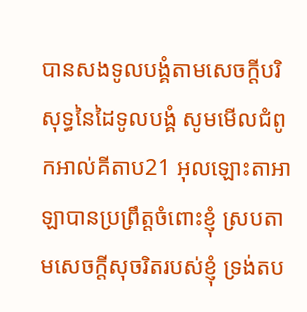បានសងទូលបង្គំតាមសេចក្ដីបរិសុទ្ធនៃដៃទូលបង្គំ សូមមើលជំពូកអាល់គីតាប21 អុលឡោះតាអាឡាបានប្រព្រឹត្តចំពោះខ្ញុំ ស្របតាមសេចក្តីសុចរិតរបស់ខ្ញុំ ទ្រង់តប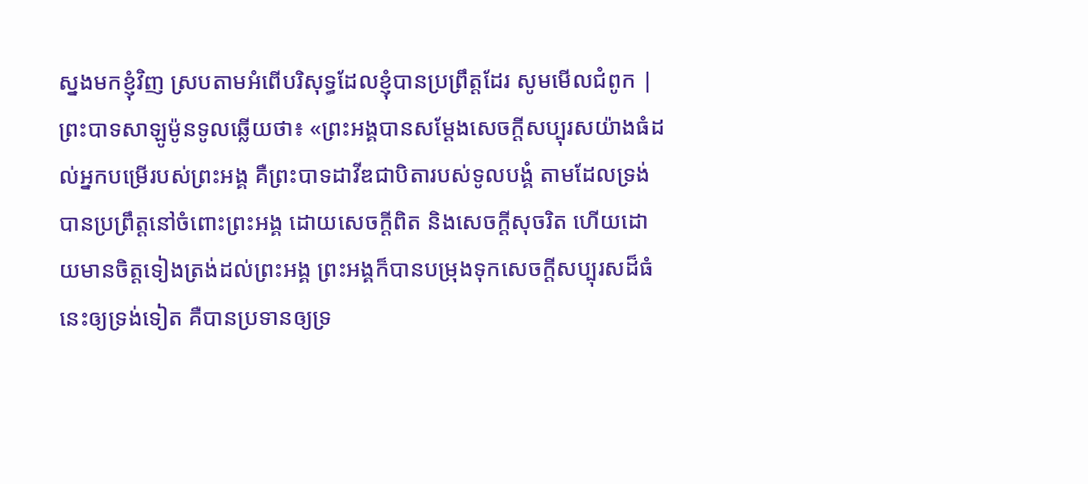ស្នងមកខ្ញុំវិញ ស្របតាមអំពើបរិសុទ្ធដែលខ្ញុំបានប្រព្រឹត្តដែរ សូមមើលជំពូក |
ព្រះបាទសាឡូម៉ូនទូលឆ្លើយថា៖ «ព្រះអង្គបានសម្ដែងសេចក្ដីសប្បុរសយ៉ាងធំដល់អ្នកបម្រើរបស់ព្រះអង្គ គឺព្រះបាទដាវីឌជាបិតារបស់ទូលបង្គំ តាមដែលទ្រង់បានប្រព្រឹត្តនៅចំពោះព្រះអង្គ ដោយសេចក្ដីពិត និងសេចក្ដីសុចរិត ហើយដោយមានចិត្តទៀងត្រង់ដល់ព្រះអង្គ ព្រះអង្គក៏បានបម្រុងទុកសេចក្ដីសប្បុរសដ៏ធំនេះឲ្យទ្រង់ទៀត គឺបានប្រទានឲ្យទ្រ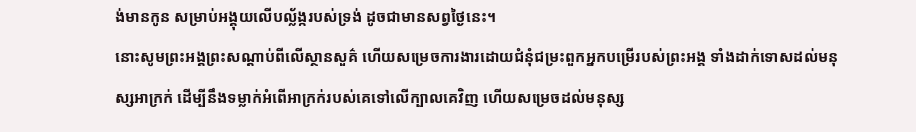ង់មានកូន សម្រាប់អង្គុយលើបល្ល័ង្ករបស់ទ្រង់ ដូចជាមានសព្វថ្ងៃនេះ។
នោះសូមព្រះអង្គព្រះសណ្តាប់ពីលើស្ថានសួគ៌ ហើយសម្រេចការងារដោយជំនុំជម្រះពួកអ្នកបម្រើរបស់ព្រះអង្គ ទាំងដាក់ទោសដល់មនុស្សអាក្រក់ ដើម្បីនឹងទម្លាក់អំពើអាក្រក់របស់គេទៅលើក្បាលគេវិញ ហើយសម្រេចដល់មនុស្ស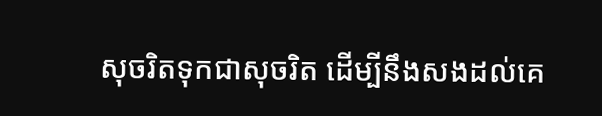សុចរិតទុកជាសុចរិត ដើម្បីនឹងសងដល់គេ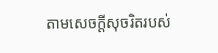តាមសេចក្ដីសុចរិតរបស់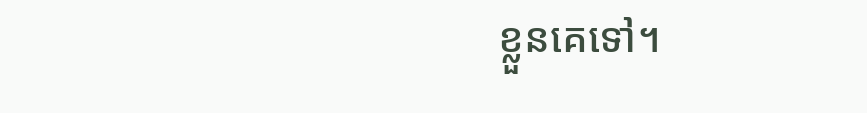ខ្លួនគេទៅ។